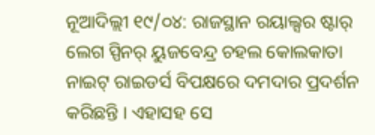ନୂଆଦିଲ୍ଲୀ ୧୯/୦୪: ରାଜସ୍ଥାନ ରୟାଲ୍ସର ଷ୍ଟାର୍ ଲେଗ ସ୍ପିନର୍ ୟୁଜବେନ୍ଦ୍ର ଚହଲ କୋଲକାତା ନାଇଟ୍ ରାଇଡର୍ସ ବିପକ୍ଷରେ ଦମଦାର ପ୍ରଦର୍ଶନ କରିଛନ୍ତି । ଏହାସହ ସେ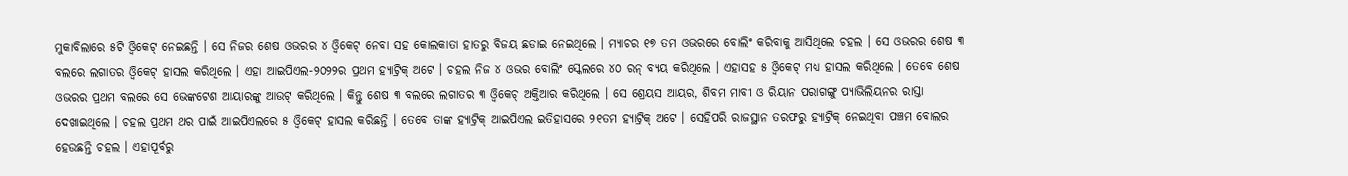ମୁକାବିଲାରେ ୫ଟି ଓ୍ୱିକେଟ୍ ନେଇଛନ୍ତି । ସେ ନିଜର ଶେଷ ଓଭରର ୪ ଓ୍ୱିକେଟ୍ ନେବା ସହ କୋଲକାତା ହାତରୁ ବିଜୟ ଛଡାଇ ନେଇଥିଲେ । ମ୍ୟାଚର ୧୭ ତମ ଓଭରରେ ବୋଲିଂ କରିବାକୁ ଆସିଥିଲେ ଚହଲ । ସେ ଓଭରର ଶେଷ ୩ ବଲରେ ଲଗାତର ଓ୍ୱିକେଟ୍ ହାସଲ କରିଥିଲେ । ଏହା ଆଇପିଏଲ-୨୦୨୨ର ପ୍ରଥମ ହ୍ୟାଟ୍ରିକ୍ ଅଟେ । ଚହଲ ନିଜ ୪ ଓଭର ବୋଲିଂ ସ୍କେଲରେ ୪୦ ରନ୍ ବ୍ୟୟ କରିଥିଲେ । ଏହାସହ ୫ ଓ୍ୱିକେଟ୍ ମଧ୍ୟ ହାସଲ କରିଥିଲେ । ତେବେ ଶେଷ ଓଭରର ପ୍ରଥମ ବଲରେ ସେ ଭେଙ୍କଟେଶ ଆୟାରଙ୍କୁ ଆଉଟ୍ କରିଥିଲେ । କିନ୍ତୁ ଶେଷ ୩ ବଲରେ ଲଗାତର ୩ ଓ୍ୱିକେଚ୍ ଅକ୍ତିଆର କରିଥିଲେ । ସେ ଶ୍ରେୟସ ଆୟର, ଶିବମ ମାବୀ ଓ ରିୟାନ ପରାଗଙ୍ଗୁ ପ୍ୟାଭିଲିୟନର ରାସ୍ତା ଦେଖାଇଥିଲେ । ଚହଲ ପ୍ରଥମ ଥର ପାଇଁ ଆଇପିଏଲରେ ୫ ଓ୍ୱିକେଟ୍ ହାସଲ କରିଛନ୍ତି । ତେବେ ତାଙ୍କ ହ୍ୟାଟ୍ରିକ୍ ଆଇପିଏଲ ଇତିହାସରେ ୨୧ତମ ହ୍ୟାଟ୍ରିକ୍ ଅଟେ । ସେହିପରି ରାଜସ୍ଥାନ ତରଫରୁ ହ୍ୟାଟ୍ରିକ୍ ନେଇଥିବା ପଞ୍ଚମ ବୋଲର ହେଉଛନ୍ତି ଚହଲ । ଏହାପୂର୍ବରୁ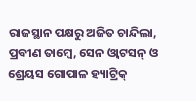ରାଜସ୍ଥାନ ପକ୍ଷରୁ ଅଜିତ ଚାନ୍ଦିଲା, ପ୍ରବୀଣ ତାମ୍ବେ, ସେନ ଓ୍ୱାଟସନ୍ ଓ ଶ୍ରେୟସ ଗୋପାଳ ହ୍ୟାଟ୍ରିକ୍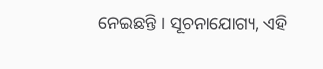ନେଇଛନ୍ତି । ସୂଚନାଯୋଗ୍ୟ, ଏହି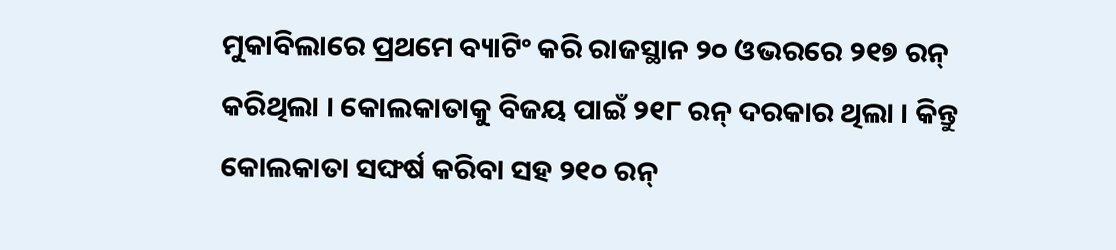ମୁକାବିଲାରେ ପ୍ରଥମେ ବ୍ୟାଟିଂ କରି ରାଜସ୍ଥାନ ୨୦ ଓଭରରେ ୨୧୭ ରନ୍ କରିଥିଲା । କୋଲକାତାକୁ ବିଜୟ ପାଇଁ ୨୧୮ ରନ୍ ଦରକାର ଥିଲା । କିନ୍ତୁ କୋଲକାତା ସଙ୍ଘର୍ଷ କରିବା ସହ ୨୧୦ ରନ୍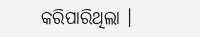କରିପାରିଥିଲା ।